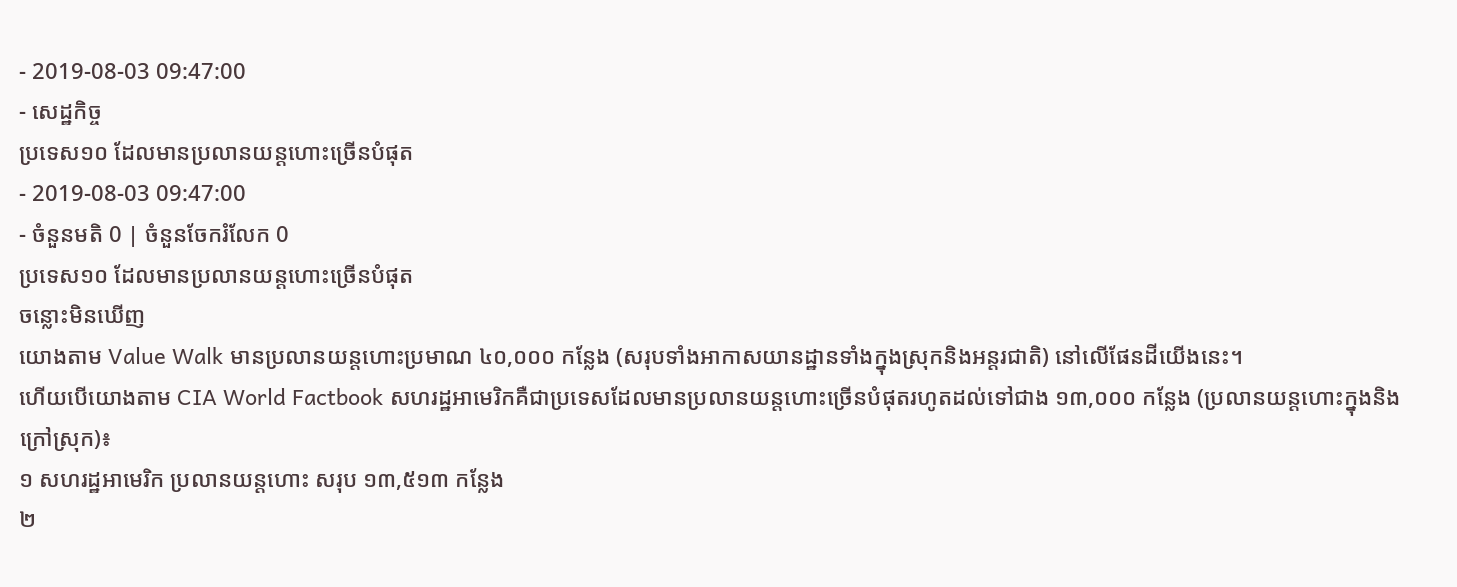- 2019-08-03 09:47:00
- សេដ្ឋកិច្ច
ប្រទេស១០ ដែលមានប្រលានយន្តហោះច្រើនបំផុត
- 2019-08-03 09:47:00
- ចំនួនមតិ 0 | ចំនួនចែករំលែក 0
ប្រទេស១០ ដែលមានប្រលានយន្តហោះច្រើនបំផុត
ចន្លោះមិនឃើញ
យោងតាម Value Walk មានប្រលានយន្តហោះប្រមាណ ៤០,០០០ កន្លែង (សរុបទាំងអាកាសយានដ្ឋានទាំងក្នុងស្រុកនិងអន្តរជាតិ) នៅលើផែនដីយើងនេះ។
ហើយបើយោងតាម CIA World Factbook សហរដ្ឋអាមេរិកគឺជាប្រទេសដែលមានប្រលានយន្តហោះច្រើនបំផុតរហូតដល់ទៅជាង ១៣,០០០ កន្លែង (ប្រលានយន្តហោះក្នុងនិងក្រៅស្រុក)៖
១ សហរដ្ឋអាមេរិក ប្រលានយន្តហោះ សរុប ១៣,៥១៣ កន្លែង
២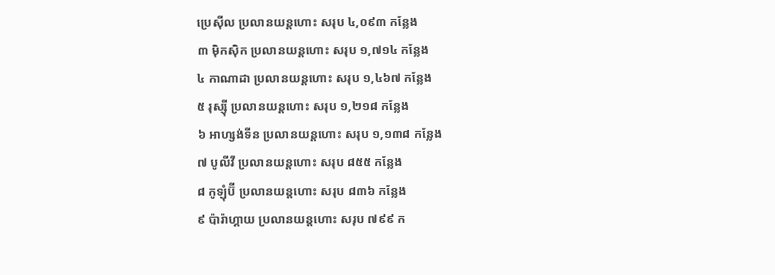ប្រេស៊ីល ប្រលានយន្តហោះ សរុប ៤,០៩៣ កន្លែង
៣ ម៉ិកស៊ិក ប្រលានយន្តហោះ សរុប ១,៧១៤ កន្លែង
៤ កាណាដា ប្រលានយន្តហោះ សរុប ១,៤៦៧ កន្លែង
៥ រុស្ស៊ី ប្រលានយន្តហោះ សរុប ១,២១៨ កន្លែង
៦ អាហ្សង់ទីន ប្រលានយន្តហោះ សរុប ១,១៣៨ កន្លែង
៧ បូលីវី ប្រលានយន្តហោះ សរុប ៨៥៥ កន្លែង
៨ កូឡុំប៊ី ប្រលានយន្តហោះ សរុប ៨៣៦ កន្លែង
៩ ប៉ារ៉ាហ្គាយ ប្រលានយន្តហោះ សរុប ៧៩៩ ក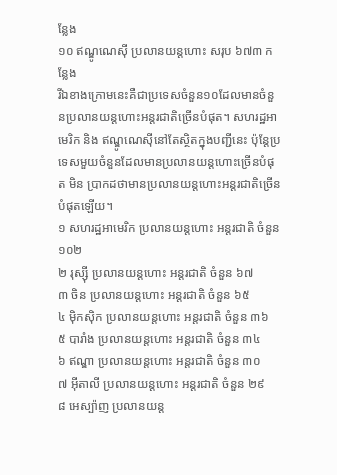ន្លែង
១០ ឥណ្ឌូណេស៊ី ប្រលានយន្តហោះ សរុប ៦៧៣ កន្លែង
រីឯខាងក្រោមនេះគឺជាប្រទេសចំនួន១០ដែលមានចំនួនប្រលានយន្តហោះអន្តរជាតិច្រើនបំផុត។ សហរដ្ឋអាមេរិក និង ឥណ្ឌូណេស៊ីនៅតែស្ថិតក្នុងបញ្ជីនេះ ប៉ុន្តែប្រទេសមួយចំនួនដែលមានប្រលានយន្តហោះច្រើនបំផុត មិន ប្រាកដថាមានប្រលានយន្តហោះអន្តរជាតិច្រើនបំផុតឡើយ។
១ សហរដ្ឋអាមេរិក ប្រលានយន្តហោះ អន្តរជាតិ ចំនួន ១០២
២ រុស្ស៊ី ប្រលានយន្តហោះ អន្តរជាតិ ចំនួន ៦៧
៣ ចិន ប្រលានយន្តហោះ អន្តរជាតិ ចំនួន ៦៥
៤ ម៉ិកស៊ិក ប្រលានយន្តហោះ អន្តរជាតិ ចំនួន ៣៦
៥ បារាំង ប្រលានយន្តហោះ អន្តរជាតិ ចំនួន ៣៤
៦ ឥណ្ឌា ប្រលានយន្តហោះ អន្តរជាតិ ចំនួន ៣០
៧ អ៊ីតាលី ប្រលានយន្តហោះ អន្តរជាតិ ចំនួន ២៩
៨ អេស្ប៉ាញ ប្រលានយន្ត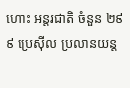ហោះ អន្តរជាតិ ចំនួន ២៩
៩ ប្រេស៊ីល ប្រលានយន្ត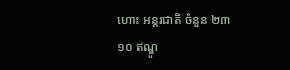ហោះ អន្តរជាតិ ចំនួន ២៣
១០ ឥណ្ឌូ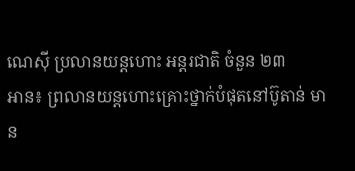ណេស៊ី ប្រលានយន្តហោះ អន្តរជាតិ ចំនួន ២៣
អាន៖ ព្រលានយន្ដហោះគ្រោះថ្នាក់បំផុតនៅប៊ូតាន់ មាន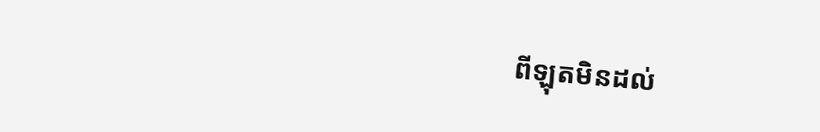ពីឡុតមិនដល់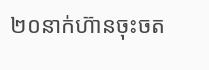២០នាក់ហ៊ានចុះចត